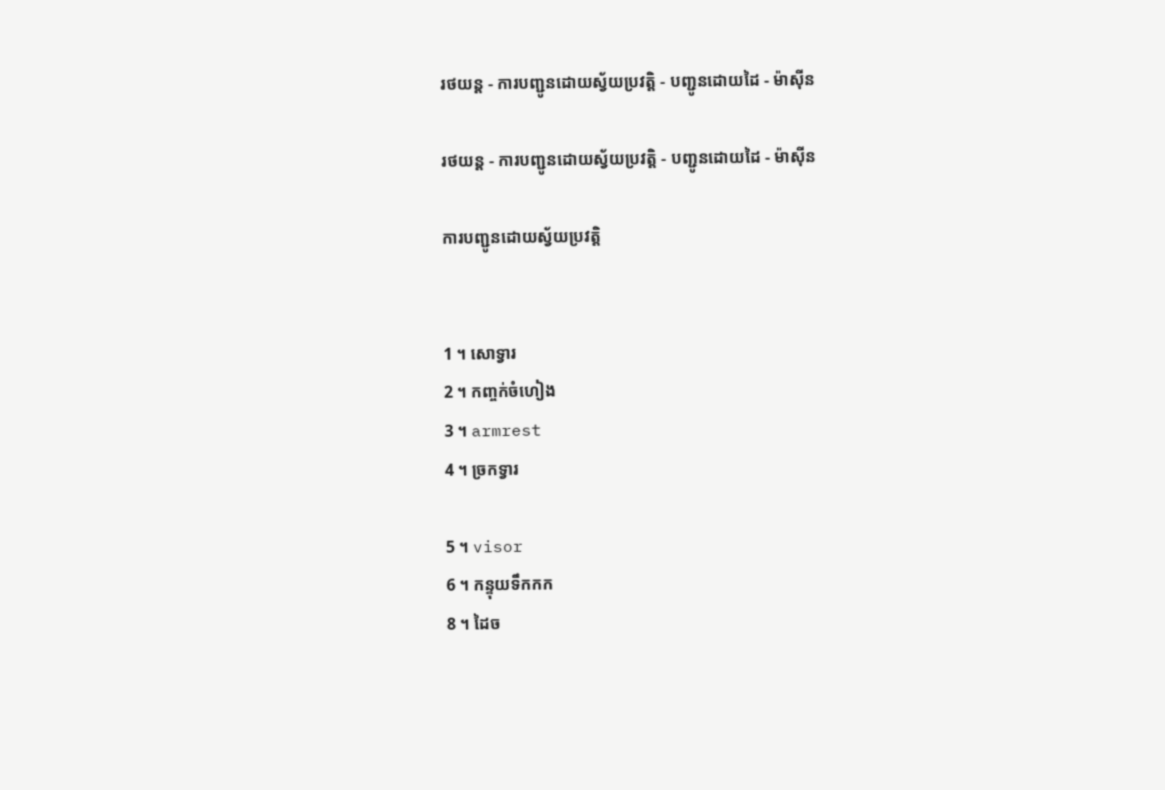រថយន្ត - ការបញ្ជូនដោយស្វ័យប្រវត្តិ - បញ្ជូនដោយដៃ - ម៉ាស៊ីន

រថយន្ត - ការបញ្ជូនដោយស្វ័យប្រវត្តិ - បញ្ជូនដោយដៃ - ម៉ាស៊ីន

ការបញ្ជូនដោយស្វ័យប្រវត្តិ


1 ។ សោទ្វារ
2 ។ កញ្ចក់ចំហៀង
3 ។ armrest
4 ។ ច្រកទ្វារ

5 ។ visor
6 ។ កន្ទុយទឹកកក
8 ។ ដៃច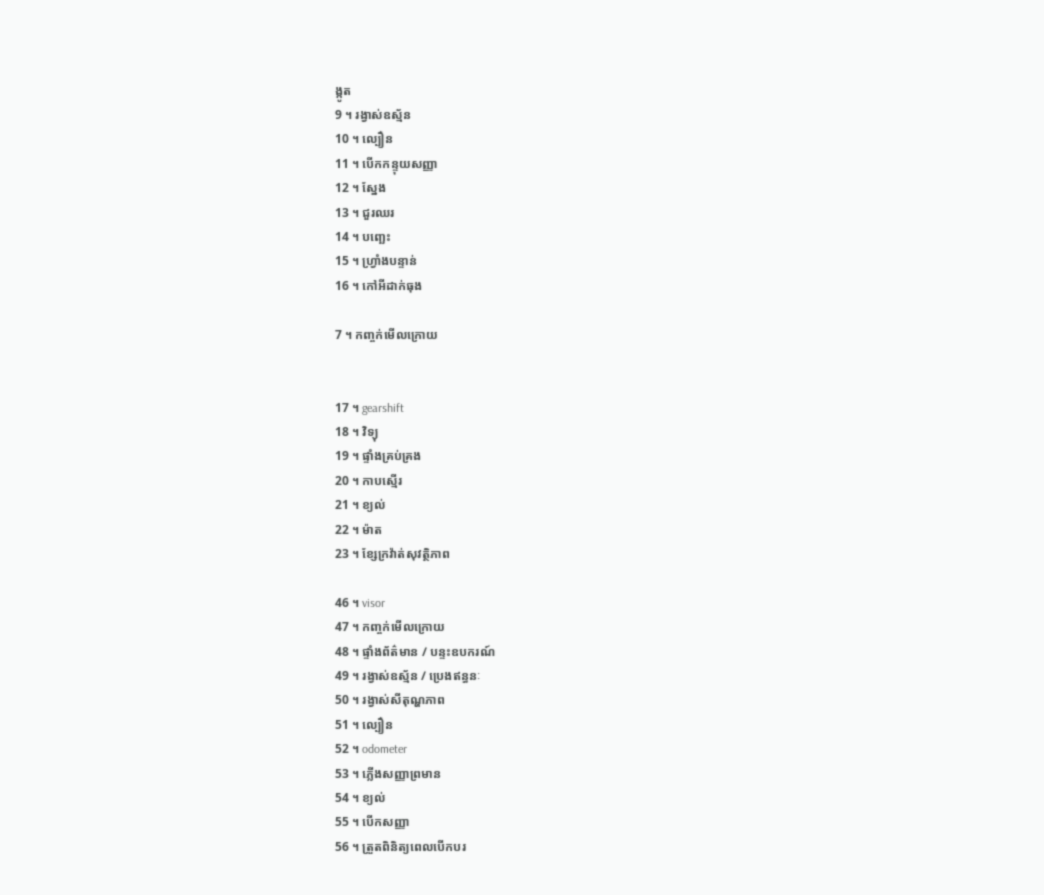ង្កូត
9 ។ រង្វាស់ឧស្ម័ន
10 ។ ល្បឿន
11 ។ បើកកន្ទុយសញ្ញា
12 ។ ស្នែង
13 ។ ជួរឈរ
14 ។ បញ្ឆេះ
15 ។ ហ្វ្រាំងបន្ទាន់
16 ។ កៅអីដាក់ធុង

7 ។ កញ្ចក់មើលក្រោយ


17 ។ gearshift
18 ។ វិទ្យុ
19 ។ ផ្ទាំងគ្រប់គ្រង
20 ។ កាបស្មើរ
21 ។ ខ្យល់
22 ។ ម៉ាត
23 ។ ខ្សែក្រវ៉ាត់សុវត្ថិភាព

46 ។ visor
47 ។ កញ្ចក់មើលក្រោយ
48 ។ ផ្ទាំងព័ត៌មាន / បន្ទះឧបករណ៍
49 ។ រង្វាស់ឧស្ម័ន / ប្រេងឥន្ធនៈ
50 ។ រង្វាស់សីតុណ្ហភាព
51 ។ ល្បឿន
52 ។ odometer
53 ។ ភ្លើងសញ្ញាព្រមាន
54 ។ ខ្យល់
55 ។ បើកសញ្ញា
56 ។ ត្រួតពិនិត្យពេលបើកបរ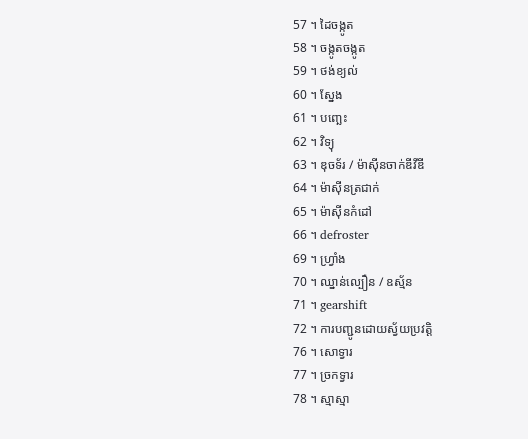57 ។ ដៃចង្កូត
58 ។ ចង្កូតចង្កូត
59 ។ ថង់ខ្យល់
60 ។ ស្នែង
61 ។ បញ្ឆេះ
62 ។ វិទ្យុ
63 ។ ឌុចទ័រ / ម៉ាស៊ីនចាក់ឌីវីឌី
64 ។ ម៉ាស៊ីនត្រជាក់
65 ។ ម៉ាស៊ីនកំដៅ
66 ។ defroster
69 ។ ហ្វ្រាំង
70 ។ ឈ្នាន់ល្បឿន / ឧស្ម័ន
71 ។ gearshift
72 ។ ការបញ្ជូនដោយស្វ័យប្រវត្តិ
76 ។ សោទ្វារ
77 ។ ច្រកទ្វារ
78 ។ ស្មាស្មា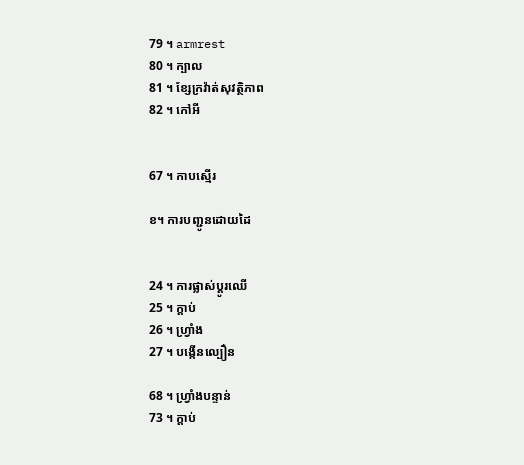79 ។ armrest
80 ។ ក្បាល
81 ។ ខ្សែក្រវ៉ាត់សុវត្ថិភាព
82 ។ កៅអី


67 ។ កាបស្មើរ

ខ។ ការបញ្ជូនដោយដៃ


24 ។ ការផ្លាស់ប្តូរឈើ
25 ។ ក្ដាប់
26 ។ ហ្វ្រាំង
27 ។ បង្កើនល្បឿន

68 ។ ហ្វ្រាំងបន្ទាន់
73 ។ ក្ដាប់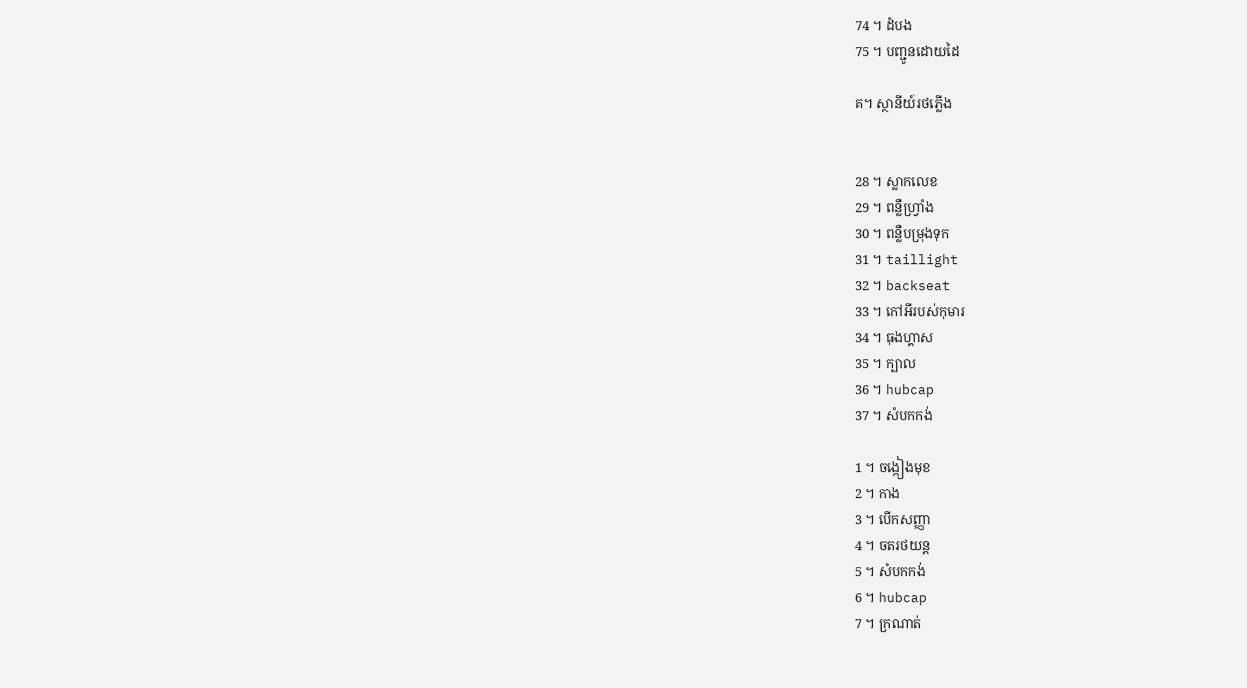74 ។ ដំបង
75 ។ បញ្ជូនដោយដៃ

គ។ ស្ថានីយ៍រថភ្លើង


28 ។ ស្លាកលេខ
29 ។ ពន្លឺហ្វ្រាំង
30 ។ ពន្លឺបម្រុងទុក
31 ។ taillight
32 ។ backseat
33 ។ កៅអីរបស់កុមារ
34 ។ ធុងហ្គាស
35 ។ ក្បាល
36 ។ hubcap
37 ។ សំបកកង់

1 ។ ចង្កៀងមុខ
2 ។ កាង
3 ។ បើកសញ្ញា
4 ។ ចតរថយន្ត
5 ។ សំបកកង់
6 ។ hubcap
7 ។ ក្រណាត់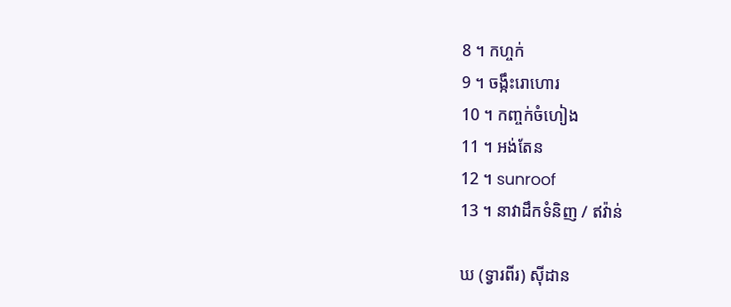8 ។ កហ្ចក់
9 ។ ចង្កឹះរោហោរ
10 ។ កញ្ចក់ចំហៀង
11 ។ អង់តែន
12 ។ sunroof
13 ។ នាវាដឹកទំនិញ / ឥវ៉ាន់

ឃ (ទ្វារពីរ) ស៊ីដាន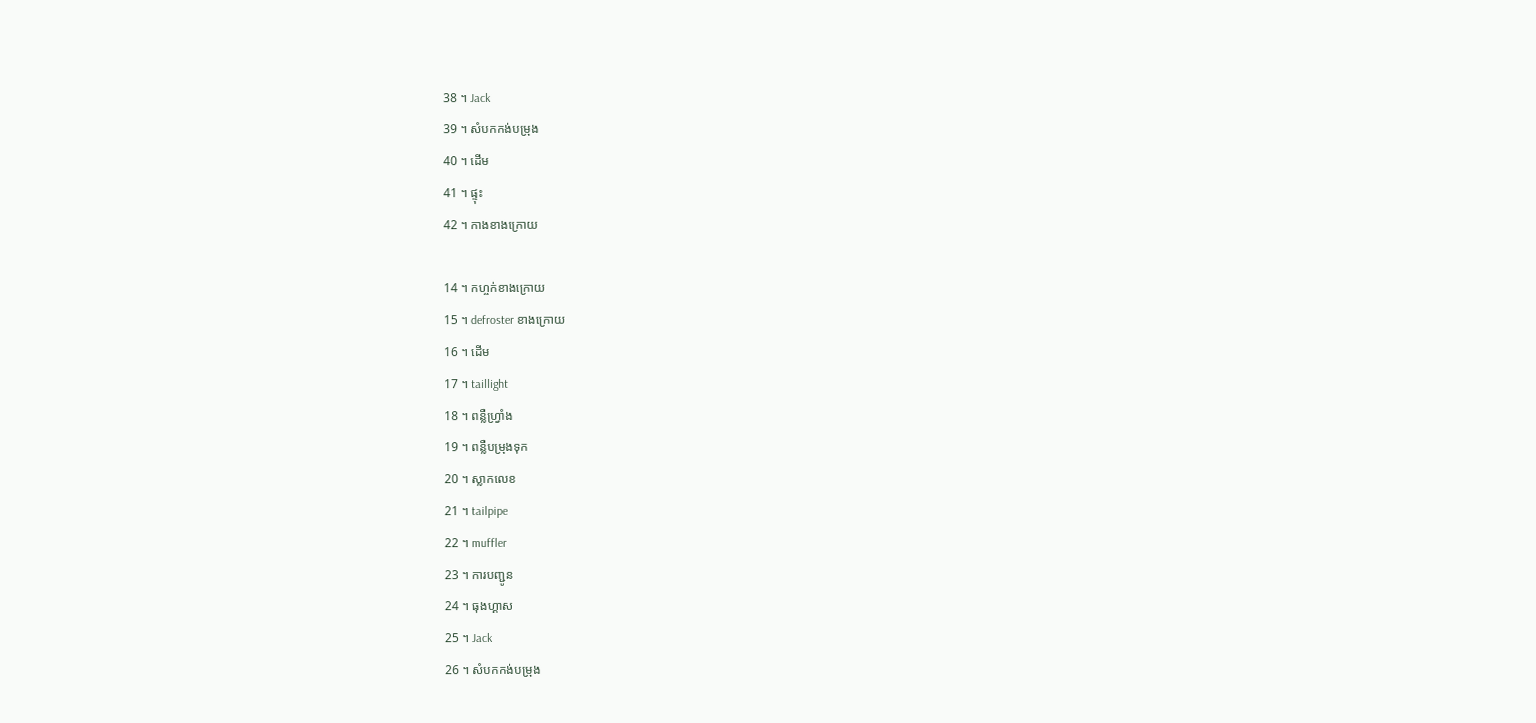38 ។ Jack
39 ។ សំបកកង់បម្រុង
40 ។ ដើម
41 ។ ផ្ទុះ
42 ។ កាងខាងក្រោយ

14 ។ កហ្ចក់ខាងក្រោយ
15 ។ defroster ខាងក្រោយ
16 ។ ដើម
17 ។ taillight
18 ។ ពន្លឺហ្វ្រាំង
19 ។ ពន្លឺបម្រុងទុក
20 ។ ស្លាកលេខ
21 ។ tailpipe
22 ។ muffler
23 ។ ការបញ្ជូន
24 ។ ធុងហ្គាស
25 ។ Jack
26 ។ សំបកកង់បម្រុង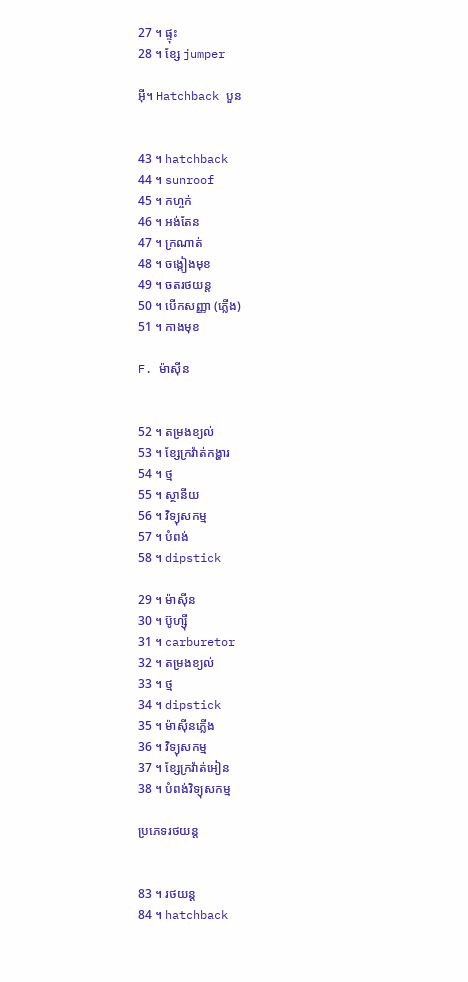27 ។ ផ្ទុះ
28 ។ ខ្សែ jumper

អ៊ី។ Hatchback បួន


43 ។ hatchback
44 ។ sunroof
45 ។ កហ្ចក់
46 ។ អង់តែន
47 ។ ក្រណាត់
48 ។ ចង្កៀងមុខ
49 ។ ចតរថយន្ត
50 ។ បើកសញ្ញា (ភ្លើង)
51 ។ កាងមុខ

F. ម៉ាស៊ីន


52 ។ តម្រងខ្យល់
53 ។ ខ្សែក្រវ៉ាត់កង្ហារ
54 ។ ថ្ម
55 ។ ស្ថានីយ
56 ។ វិទ្យុសកម្ម
57 ។ បំពង់
58 ។ dipstick

29 ។ ម៉ាស៊ីន
30 ។ ប៊ូហ្ស៊ី
31 ។ carburetor
32 ។ តម្រងខ្យល់
33 ។ ថ្ម
34 ។ dipstick
35 ។ ម៉ាស៊ីនភ្លើង
36 ។ វិទ្យុសកម្ម
37 ។ ខ្សែក្រវ៉ាត់អៀន
38 ។ បំពង់វិទ្យុសកម្ម

ប្រភេទរថយន្ត


83 ។ រថយន្ត
84 ។ hatchback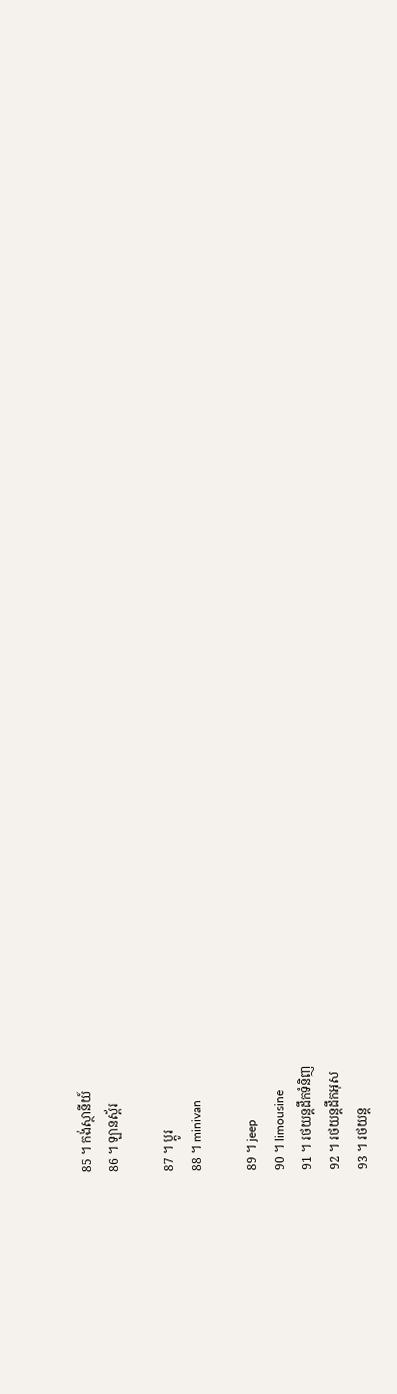85 ។ កង់ស្ថានីយ៍
86 ។ ឡានស្ព័រ

87 ។ ប្តូរ
88 ។ minivan

89 ។ jeep
90 ។ limousine
91 ។ រថយន្តដឹកទំនិញ
92 ។ រថយន្តដឹកអុស
93 ។ រថយន្ត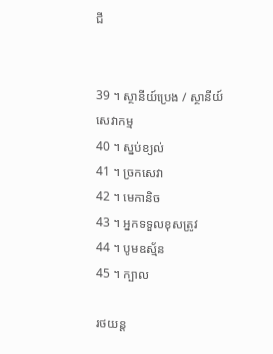ជី


39 ។ ស្ថានីយ៍ប្រេង / ស្ថានីយ៍សេវាកម្ម
40 ។ ស្នប់ខ្យល់
41 ។ ច្រកសេវា
42 ។ មេកានិច
43 ។ អ្នកទទួលខុសត្រូវ
44 ។ បូមឧស្ម័ន
45 ។ ក្បាល

រថយន្ត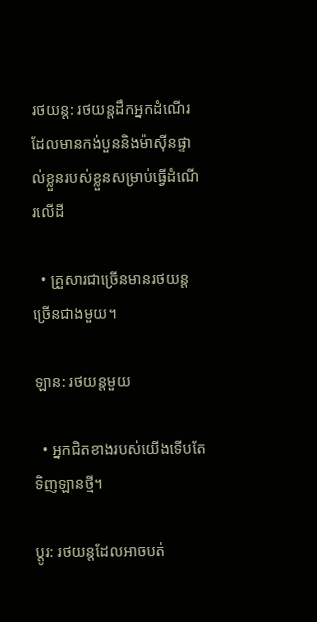រថយន្ត: រថយន្តដឹកអ្នកដំណើរដែលមានកង់បួននិងម៉ាស៊ីនផ្ទាល់ខ្លួនរបស់ខ្លួនសម្រាប់ធ្វើដំណើរលើដី

  • គ្រួសារជាច្រើនមានរថយន្តច្រើនជាងមួយ។

ឡាន: រថយន្តមួយ

  • អ្នកជិតខាងរបស់យើងទើបតែទិញឡានថ្មី។

ប្តូរ: រថយន្តដែលអាចបត់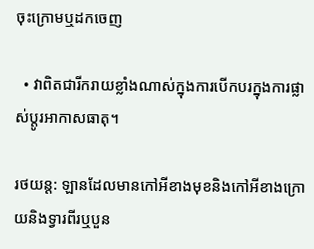ចុះក្រោមឬដកចេញ

  • វាពិតជារីករាយខ្លាំងណាស់ក្នុងការបើកបរក្នុងការផ្លាស់ប្តូរអាកាសធាតុ។

រថយន្ត: ឡានដែលមានកៅអីខាងមុខនិងកៅអីខាងក្រោយនិងទ្វារពីរឬបួន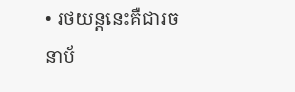• រថយន្តនេះគឺជារចនាប័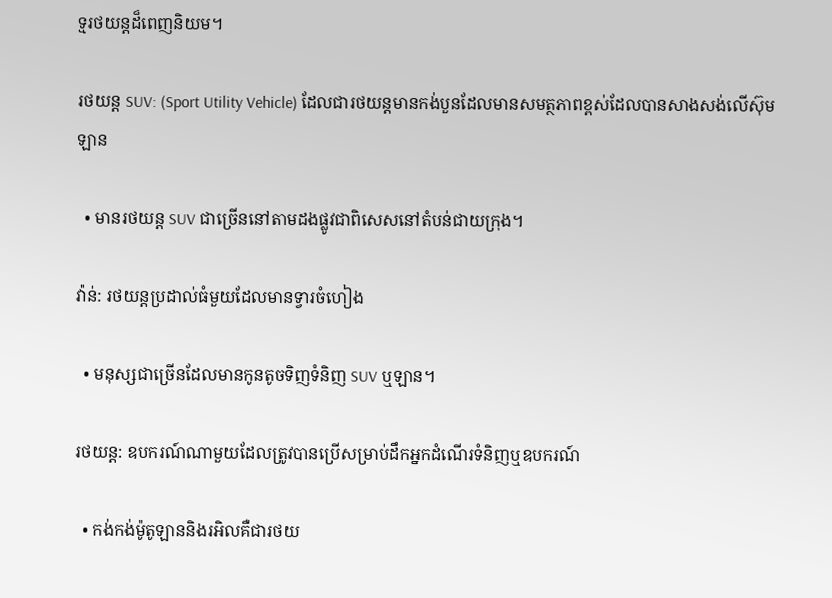ទ្មរថយន្តដ៏ពេញនិយម។

រថយន្ត SUV: (Sport Utility Vehicle) ដែលជារថយន្តមានកង់បួនដែលមានសមត្ថភាពខ្ពស់ដែលបានសាងសង់លើស៊ុមឡាន

  • មានរថយន្ត SUV ជាច្រើននៅតាមដងផ្លូវជាពិសេសនៅតំបន់ជាយក្រុង។

វ៉ាន់: រថយន្តប្រដាល់ធំមួយដែលមានទ្វារចំហៀង

  • មនុស្សជាច្រើនដែលមានកូនតូចទិញទំនិញ SUV ឬឡាន។

រថយន្ត: ឧបករណ៍ណាមួយដែលត្រូវបានប្រើសម្រាប់ដឹកអ្នកដំណើរទំនិញឬឧបករណ៍

  • កង់កង់ម៉ូតូឡាននិងរអិលគឺជារថយ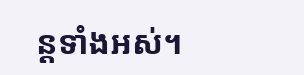ន្តទាំងអស់។